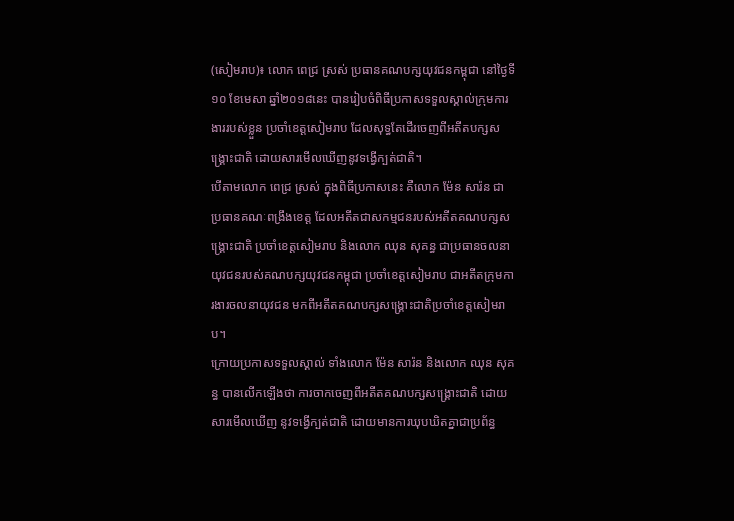(សៀមរាប)៖ លោក ពេជ្រ ស្រស់ ប្រធានគណបក្សយុវជនកម្ពុជា នៅថ្ងៃទី១០ ខែមេសា ឆ្នាំ២០១៨នេះ បានរៀបចំពិធីប្រកាសទទួលស្គាល់ក្រុមការងាររបស់ខ្លួន ប្រចាំខេត្តសៀមរាប ដែលសុទ្ធតែដើរចេញពីអតីតបក្សសង្គ្រោះជាតិ ដោយសារមើលឃើញនូវទង្វើក្បត់ជាតិ។
បើតាមលោក ពេជ្រ ស្រស់ ក្នុងពិធីប្រកាសនេះ គឺលោក ម៉ែន សារ៉ន ជាប្រធានគណៈពង្រឹងខេត្ត ដែលអតីតជាសកម្មជនរបស់អតីតគណបក្សសង្រ្គោះជាតិ ប្រចាំខេត្តសៀមរាប និងលោក ឈុន សុគន្ធ ជាប្រធានចលនាយុវជនរបស់គណបក្សយុវជនកម្ពុជា ប្រចាំខេត្តសៀមរាប ជាអតីតក្រុមការងារចលនាយុវជន មកពីអតីតគណបក្សសង្រ្គោះជាតិប្រចាំខេត្តសៀមរាប។
ក្រោយប្រកាសទទួលស្គាល់ ទាំងលោក ម៉ែន សារ៉ន និងលោក ឈុន សុគន្ធ បានលើកឡើងថា ការចាកចេញពីអតីតគណបក្សសង្គ្រោះជាតិ ដោយសារមើលឃើញ នូវទង្វើក្បត់ជាតិ ដោយមានការឃុបឃិតគ្នាជាប្រព័ន្ធ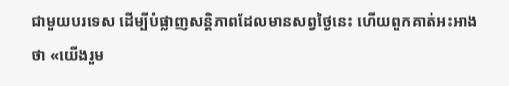ជាមួយបរទេស ដើម្បីបំផ្លាញសន្ដិភាពដែលមានសព្វថ្ងៃនេះ ហើយពួកគាត់អះអាងថា «យើងរួម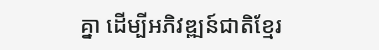គ្នា ដើម្បីអភិវឌ្ឍន៍ជាតិខ្មែរ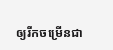ឲ្យរីកចម្រើនជា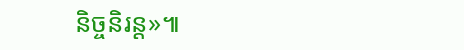និច្ចនិរន្ត»៕